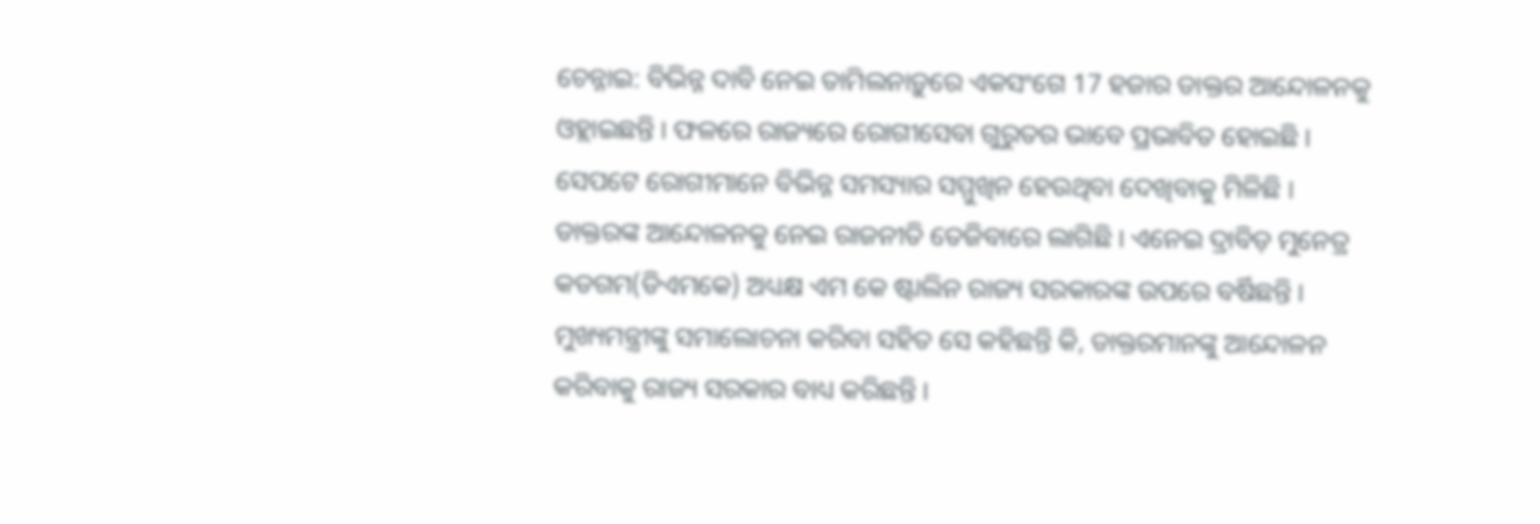ଚେନ୍ନାଇ: ବିଭିନ୍ନ ଦାବି ନେଇ ତାମିଲନାଡ଼ୁରେ ଏକସଂଗେ 17 ହଜାର ଡାକ୍ତର ଆନ୍ଦୋଳନକୁ ଓହ୍ଲାଇଛନ୍ତି । ଫଳରେ ରାଜ୍ୟରେ ରୋଗୀସେବା ଗୁରୁତର ଭାବେ ପ୍ରଭାବିତ ହୋଇଛି । ସେପଟେ ରୋଗୀମାନେ ବିଭିନ୍ନ ସମସ୍ୟାର ସମ୍ମୁଖିନ ହେଉଥିବା ଦେଖିବାକୁ ମିଳିଛି ।
ଡାକ୍ତରଙ୍କ ଆନ୍ଦୋଳନକୁ ନେଇ ରାଜନୀତି ତେଜିବାରେ ଲାଗିଛି । ଏନେଇ ଦ୍ରାବିଡ଼ ମୁନେତ୍ର କଡଗମ(ଡିଏମକେ) ଅଧ୍ୟକ୍ଷ ଏମ କେ ଷ୍ଟାଲିନ ରାଜ୍ୟ ସରକାରଙ୍କ ଉପରେ ବର୍ଷିଛନ୍ତି । ମୁଖ୍ୟମନ୍ତ୍ରୀଙ୍କୁ ସମାଲୋଚନା କରିବା ସହିତ ସେ କହିଛନ୍ତି କି, ଡାକ୍ତରମାନଙ୍କୁ ଆନ୍ଦୋଳନ କରିବାକୁ ରାଜ୍ୟ ସରକାର ବାଧ୍ୟ କରିଛନ୍ତି ।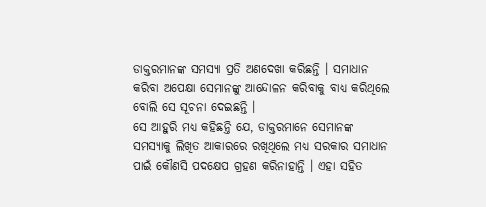ଡାକ୍ତରମାନଙ୍କ ସମସ୍ୟା ପ୍ରତି ଅଣଦେଖା କରିଛନ୍ତି । ସମାଧାନ କରିବା ଅପେକ୍ଷା ସେମାନଙ୍କୁ ଆନ୍ଦୋଳନ କରିବାକୁ ବାଧ୍ୟ କରିଥିଲେ ବୋଲି ସେ ସୂଚନା ଦେଇଛନ୍ତି ।
ସେ ଆହୁରି ମଧ୍ୟ କହିଛନ୍ତି ଯେ, ଡାକ୍ତରମାନେ ସେମାନଙ୍କ ସମସ୍ୟାକୁ ଲିଖିତ ଆକାରରେ ରଖିଥିଲେ ମଧ୍ୟ ସରକାର ସମାଧାନ ପାଇଁ କୌଣସି ପଦକ୍ଷେପ ଗ୍ରହଣ କରିନାହାନ୍ତି । ଏହା ସହିତ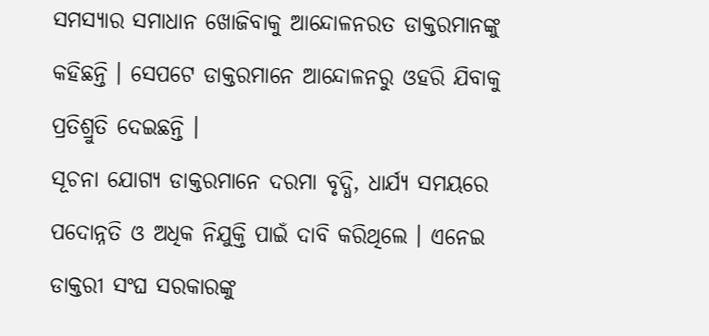ସମସ୍ୟାର ସମାଧାନ ଖୋଜିବାକୁ ଆନ୍ଦୋଳନରତ ଡାକ୍ତରମାନଙ୍କୁ କହିଛନ୍ତି । ସେପଟେ ଡାକ୍ତରମାନେ ଆନ୍ଦୋଳନରୁ ଓହରି ଯିବାକୁ ପ୍ରତିଶ୍ରୁତି ଦେଇଛନ୍ତି ।
ସୂଚନା ଯୋଗ୍ୟ ଡାକ୍ତରମାନେ ଦରମା ବୃଦ୍ଧି, ଧାର୍ଯ୍ୟ ସମୟରେ ପଦୋନ୍ନତି ଓ ଅଧିକ ନିଯୁକ୍ତି ପାଇଁ ଦାବି କରିଥିଲେ । ଏନେଇ ଡାକ୍ତରୀ ସଂଘ ସରକାରଙ୍କୁ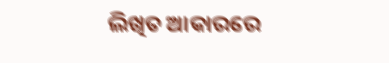ଲିଖିତ ଆକାରରେ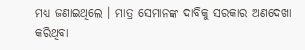ମଧ୍ୟ ଜଣାଇଥିଲେ । ମାତ୍ର ସେମାନଙ୍କ ଦାବିକୁ ସରକାର ଅଣଦେଖା କରିଥିବା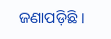ଜଣାପଡ଼ିଛି ।